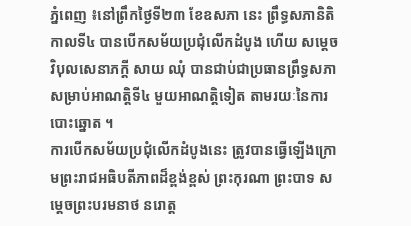ភ្នំពេញ ៖នៅព្រឹកថ្ងៃទី២៣ ខែឧសភា នេះ ព្រឹទ្ធសភានិតិកាលទី៤ បានបើកសម័យប្រជុំលើកដំបូង ហើយ សម្តេចវិបុលសេនាភក្តី សាយ ឈុំ បានជាប់ជាប្រធានព្រឹទ្ធសភា សម្រាប់អាណត្តិទី៤ មួយអាណត្តិទៀត តាមរយៈនៃការបោះឆ្នោត ។
ការបើកសម័យប្រជុំលើកដំបូងនេះ ត្រូវបានធ្វើឡើងក្រោមព្រះរាជអធិបតីភាពដ៏ខ្ពង់ខ្ពស់ ព្រះកុរណា ព្រះបាទ សម្តេចព្រះបរមនាថ នរោត្ត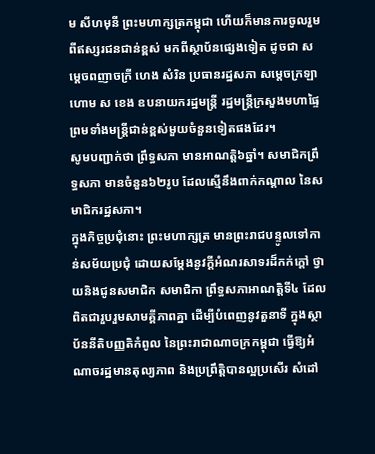ម សីហមុនី ព្រះមហាក្សត្រកម្ពុជា ហើយក៏មានការចូលរួម ពីឥស្សរជនជាន់ខ្ពស់ មកពីស្ថាប័នផ្សេងទៀត ដូចជា សម្តេចពញាចក្រី ហេង សំរិន ប្រធានរដ្ឋសភា សម្តេចក្រឡាហោម ស ខេង ឧបនាយករដ្ឋមន្ត្រី រដ្ឋមន្ត្រីក្រសួងមហាផ្ទៃ ព្រមទាំងមន្ត្រីជាន់ខ្ពស់មួយចំនួនទៀតផងដែរ។
សូមបញ្ជាក់ថា ព្រឹទ្ធសភា មានអាណត្តិ៦ឆ្នាំ។ សមាជិកព្រឹទ្ធសភា មានចំនួន៦២រូប ដែលស្មើនឹងពាក់កណ្តាល នៃសមាជិករដ្ឋសភា។
ក្នុងកិច្ចប្រជុំនោះ ព្រះមហាក្សត្រ មានព្រះរាជបន្ទូលទៅកាន់សម័យប្រជុំ ដោយសម្តែងនូវក្តីអំណរសាទរដ៏កក់ក្តៅ ថ្វាយនិងជូនសមាជិក សមាជិកា ព្រឹទ្ធសភាអាណត្តិទី៤ ដែលពិតជារួបរួមសាមគ្គីភាពគ្នា ដើម្បីបំពេញនូវតួនាទី ក្នុងស្ថាប័ននីតិបញ្ញតិកំពូល នៃព្រះរាជាណាចក្រកម្ពុជា ធ្វើឱ្យអំណាចរដ្ឋមានតុល្យភាព និងប្រព្រឹត្តិបានល្អប្រសើរ សំដៅ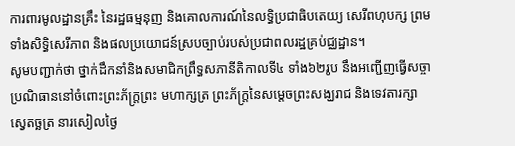ការពារមូលដ្ឋានគ្រឹះ នៃរដ្ឋធម្មនុញ និងគោលការណ៍នៃលទ្ធិប្រជាធិបតេយ្យ សេរីពហុបក្ស ព្រមទាំងសិទ្ធិសេរីភាព និងផលប្រយោជន៍ស្របច្បាប់របស់ប្រជាពលរដ្ឋគ្រប់ជ្ឈដ្ឋាន។
សូមបញ្ជាក់ថា ថ្នាក់ដឹកនាំនិងសមាជិកព្រឹទ្ធសភានីតិកាលទី៤ ទាំង៦២រូប នឹងអញ្ជើញធ្វើសច្ចាប្រណិធាននៅចំពោះព្រះភ័ក្ត្រព្រះ មហាក្សត្រ ព្រះភ័ក្ត្រនៃសម្តេចព្រះសង្ឃរាជ និងទេវតារក្សាស្វេតច្ឆត្រ នារសៀលថ្ងៃ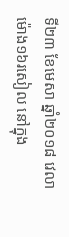ទី២៣ ខែមេសា ឆ្នាំ២០១៨ វេលាម៉ោង១៦រសៀល នៅក្នុង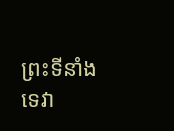ព្រះទីនាំងទេវា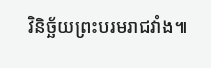វិនិច្ឆ័យព្រះបរមរាជវាំង៕